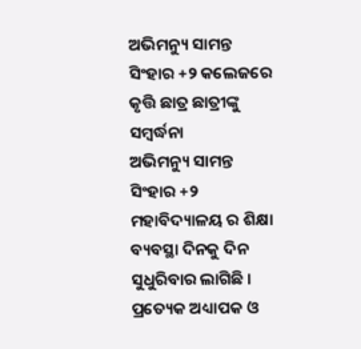ଅଭିମନ୍ୟୁ ସାମନ୍ତ ସିଂହାର +୨ କଲେଜରେ କୃତ୍ତି ଛାତ୍ର ଛାତ୍ରୀଙ୍କୁ ସମ୍ବର୍ଦ୍ଧନା
ଅଭିମନ୍ୟୁ ସାମନ୍ତ ସିଂହାର +୨ ମହାବିଦ୍ୟାଳୟ ର ଶିକ୍ଷା ବ୍ୟବସ୍ଥା ଦିନକୁ ଦିନ ସୁଧୁରିବାର ଲାଗିଛି । ପ୍ରତ୍ୟେକ ଅଧ୍ୟାପକ ଓ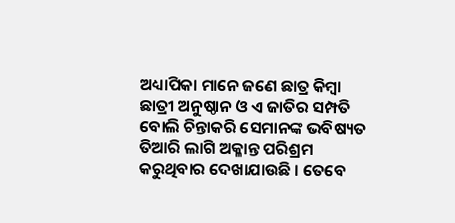ଅଧ୍ୟାପିକା ମାନେ ଜଣେ ଛାତ୍ର କିମ୍ବା ଛାତ୍ରୀ ଅନୁଷ୍ଠାନ ଓ ଏ ଜାତିର ସମ୍ପତି ବୋଲି ଚିନ୍ତାକରି ସେମାନଙ୍କ ଭବିଷ୍ୟତ ତିଆରି ଲାଗି ଅକ୍ଳାନ୍ତ ପରିଶ୍ରମ କରୁଥିବାର ଦେଖାଯାଉଛି । ତେବେ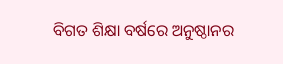ବିଗତ ଶିକ୍ଷା ବର୍ଷରେ ଅନୁଷ୍ଠାନର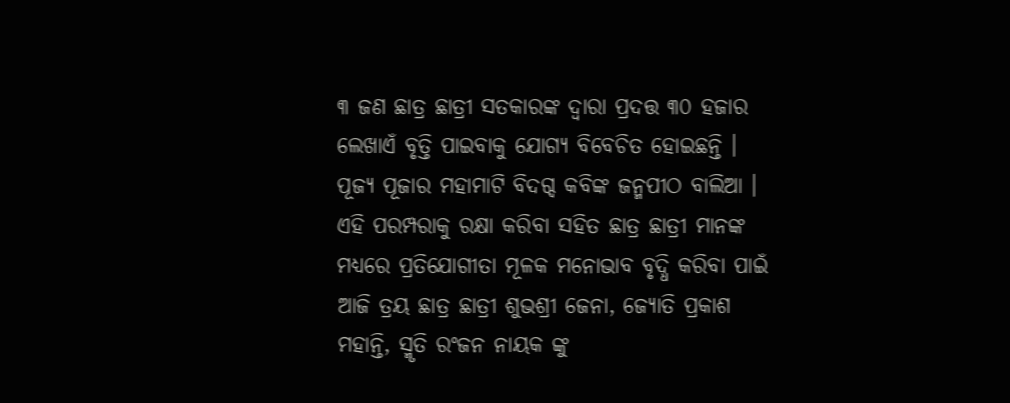୩ ଜଣ ଛାତ୍ର ଛାତ୍ରୀ ସତକାରଙ୍କ ଦ୍ୱାରା ପ୍ରଦତ୍ତ ୩୦ ହଜାର ଲେଖାଏଁ ବୃତ୍ତି ପାଇବାକୁ ଯୋଗ୍ୟ ବିବେଚିତ ହୋଇଛନ୍ତି । ପୂଜ୍ୟ ପୂଜାର ମହାମାଟି ବିଦଗ୍ଦ କବିଙ୍କ ଜନ୍ମପୀଠ ବାଲିଆ ।
ଏହି ପରମ୍ପରାକୁ ରକ୍ଷା କରିବା ସହିତ ଛାତ୍ର ଛାତ୍ରୀ ମାନଙ୍କ ମଧ୍ୟରେ ପ୍ରତିଯୋଗୀତା ମୂଳକ ମନୋଭାବ ବୃଦ୍ଧି କରିବା ପାଇଁ ଆଜି ତ୍ରୟ ଛାତ୍ର ଛାତ୍ରୀ ଶୁଭଶ୍ରୀ ଜେନା, ଜ୍ୟୋତି ପ୍ରକାଶ ମହାନ୍ତି, ସ୍ମୃତି ରଂଜନ ନାୟକ ଙ୍କୁ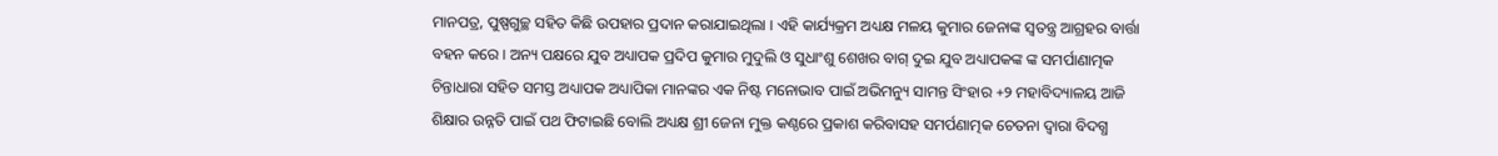ମାନପତ୍ର, ପୁଷ୍ପଗୁଚ୍ଛ ସହିତ କିଛି ଉପହାର ପ୍ରଦାନ କରାଯାଇଥିଲା । ଏହି କାର୍ଯ୍ୟକ୍ରମ ଅଧ୍ୟକ୍ଷ ମଳୟ କୁମାର ଜେନାଙ୍କ ସ୍ୱତନ୍ତ୍ର ଆଗ୍ରହର ବାର୍ତ୍ତା ବହନ କରେ । ଅନ୍ୟ ପକ୍ଷରେ ଯୁବ ଅଧ୍ୟାପକ ପ୍ରଦିପ କୁମାର ମୁଦୁଲି ଓ ସୁଧାଂଶୁ ଶେଖର ବାଗ୍ ଦୁଇ ଯୁବ ଅଧ୍ୟାପକଙ୍କ ଙ୍କ ସମର୍ପାଣାତ୍ମକ ଚିନ୍ତାଧାରା ସହିତ ସମସ୍ତ ଅଧ୍ୟାପକ ଅଧ୍ୟାପିକା ମାନଙ୍କର ଏକ ନିଷ୍ଟ ମନୋଭାବ ପାଇଁ ଅଭିମନ୍ୟୁ ସାମନ୍ତ ସିଂହାର +୨ ମହାବିଦ୍ୟାଳୟ ଆଜି ଶିକ୍ଷାର ଉନ୍ନତି ପାଇଁ ପଥ ଫିଟାଇଛି ବୋଲି ଅଧ୍ୟକ୍ଷ ଶ୍ରୀ ଜେନା ମୁକ୍ତ କଣ୍ଠରେ ପ୍ରକାଶ କରିବାସହ ସମର୍ପଣାତ୍ମକ ଚେତନା ଦ୍ୱାରା ବିଦଗ୍ଧ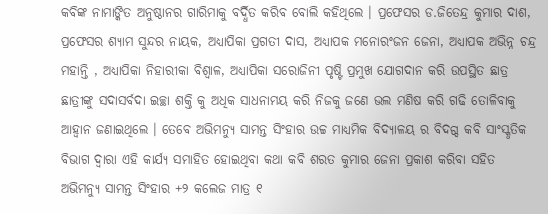କବିଙ୍କ ନାମାଙ୍କିତ ଅନୁଷ୍ଠାନର ଗାରିମାକୁ ବର୍ଦ୍ଧିତ କରିବ ବୋଲି କହିଥିଲେ । ପ୍ରଫେସର ଡ.ଜିତେନ୍ଦ୍ର କୁମାର ଦାଶ, ପ୍ରଫେସର ଶ୍ୟାମ ସୁନ୍ଦର ନାୟକ, ଅଧ୍ୟାପିକା ପ୍ରଗତୀ ଦାସ, ଅଧ୍ୟାପକ ମନୋରଂଜନ ଜେନା, ଅଧ୍ୟାପକ ଅଭିନ୍ନ ଚନ୍ଦ୍ର ମହାନ୍ତି , ଅଧ୍ୟାପିକା ନିହାରୀକା ବିଶ୍ୱାଳ, ଅଧ୍ୟାପିକା ସରୋଜିନୀ ପୃଷ୍ଟି ପ୍ରମୁଖ ଯୋଗଦାନ କରି ଉପସ୍ଥିତ ଛାତ୍ର ଛାତ୍ରୀଙ୍କୁ ସଦାସର୍ବଦା ଇଚ୍ଛା ଶକ୍ତି କୁ ଅଧିକ ସାଧନାମୟ କରି ନିଜକୁ ଜଣେ ଭଲ ମଣିଷ କରି ଗଢି ତୋଳିବାକୁ ଆହ୍ୱାନ ଜଣାଇଥିଲେ । ତେବେ ଅଭିମନ୍ୟୁ ସାମନ୍ତ ସିଂହାର ଉଚ୍ଚ ମାଧ୍ୟମିକ ବିଦ୍ୟାଳୟ ର ବିଦଗ୍ଦ କବି ସାଂସ୍କୃତିକ ବିଭାଗ ଦ୍ୱାରା ଏହି କାର୍ଯ୍ୟ ସମାହିତ ହୋଇଥିବା କଥା କବି ଶରତ କୁମାର ଜେନା ପ୍ରକାଶ କରିବା ସହିତ ଅଭିମନ୍ୟୁ ସାମନ୍ତ ସିଂହାର +୨ କଲେଜ ମାତ୍ର ୧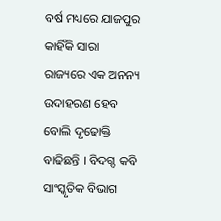ବର୍ଷ ମଧ୍ୟରେ ଯାଜପୁର କାହିଁକି ସାରା ରାଜ୍ୟରେ ଏକ ଅନନ୍ୟ ଉଦାହରଣ ହେବ ବୋଲି ଦୃଢୋକ୍ତି ବାଢିଛନ୍ତି । ବିଦଗ୍ଦ କବି ସାଂସ୍କୃତିକ ବିଭାଗ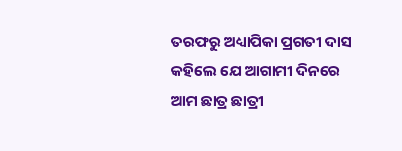ତରଫରୁ ଅଧ୍ୟାପିକା ପ୍ରଗତୀ ଦାସ କହିଲେ ଯେ ଆଗାମୀ ଦିନରେ ଆମ ଛାତ୍ର ଛାତ୍ରୀ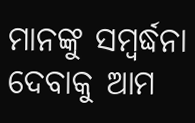ମାନଙ୍କୁ ସମ୍ବର୍ଦ୍ଧନା ଦେବାକୁ ଆମ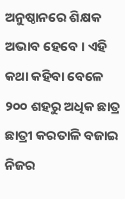ଅନୁଷ୍ଠାନରେ ଶିକ୍ଷକ ଅଭାବ ହେବେ । ଏହି କଥା କହିବା ବେଳେ ୨୦୦ ଶହରୁ ଅଧିକ ଛାତ୍ର ଛାତ୍ରୀ କରତାଳି ବଜାଇ ନିଜର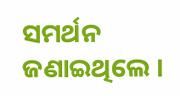ସମର୍ଥନ ଜଣାଇଥିଲେ ।